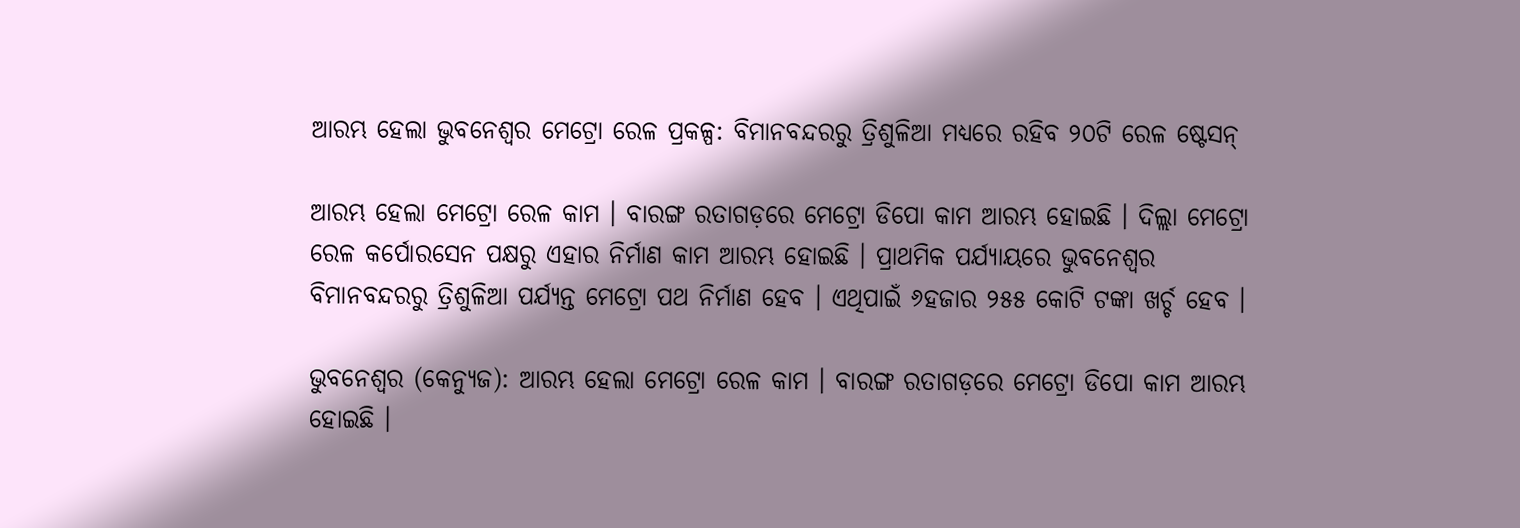ଆରମ୍ଭ ହେଲା ଭୁବନେଶ୍ୱର ମେଟ୍ରୋ ରେଳ ପ୍ରକଳ୍ପ: ବିମାନବନ୍ଦରରୁ ତ୍ରିଶୁଳିଆ ମଧ୍ୟରେ ରହିବ ୨୦ଟି ରେଳ ଷ୍ଟେସନ୍‌

ଆରମ୍ଭ ହେଲା ମେଟ୍ରୋ ରେଳ କାମ । ବାରଙ୍ଗ ରତାଗଡ଼ରେ ମେଟ୍ରୋ ଡିପୋ କାମ ଆରମ୍ଭ ହୋଇଛି । ଦିଲ୍ଲା ମେଟ୍ରୋ ରେଳ କର୍ପୋରସେନ ପକ୍ଷରୁ ଏହାର ନିର୍ମାଣ କାମ ଆରମ୍ଭ ହୋଇଛି । ପ୍ରାଥମିକ ପର୍ଯ୍ୟାୟରେ ଭୁବନେଶ୍ବର ବିମାନବନ୍ଦରରୁ ତ୍ରିଶୁଳିଆ ପର୍ଯ୍ୟନ୍ତ ମେଟ୍ରୋ ପଥ ନିର୍ମାଣ ହେବ । ଏଥିପାଇଁ ୬ହଜାର ୨୫୫ କୋଟି ଟଙ୍କା ଖର୍ଚ୍ଚ ହେବ ।

ଭୁବନେଶ୍ୱର (କେନ୍ୟୁଜ): ଆରମ୍ଭ ହେଲା ମେଟ୍ରୋ ରେଳ କାମ । ବାରଙ୍ଗ ରତାଗଡ଼ରେ ମେଟ୍ରୋ ଡିପୋ କାମ ଆରମ୍ଭ ହୋଇଛି ।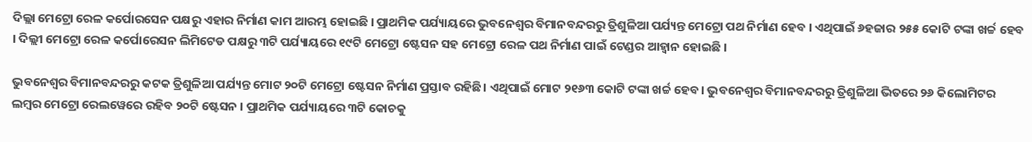ଦିଲ୍ଲା ମେଟ୍ରୋ ରେଳ କର୍ପୋରସେନ ପକ୍ଷରୁ ଏହାର ନିର୍ମାଣ କାମ ଆରମ୍ଭ ହୋଇଛି । ପ୍ରାଥମିକ ପର୍ଯ୍ୟାୟରେ ଭୁବନେଶ୍ବର ବିମାନବନ୍ଦରରୁ ତ୍ରିଶୁଳିଆ ପର୍ଯ୍ୟନ୍ତ ମେଟ୍ରୋ ପଥ ନିର୍ମାଣ ହେବ । ଏଥିପାଇଁ ୬ହଜାର ୨୫୫ କୋଟି ଟଙ୍କା ଖର୍ଚ୍ଚ ହେବ । ଦିଲ୍ଲୀ ମେଟ୍ରୋ ରେଳ କର୍ପୋରେସନ ଲିମିଟେଡ ପକ୍ଷରୁ ୩ଟି ପର୍ଯ୍ୟାୟରେ ୧୯ଟି ମେଟ୍ରୋ ଷ୍ଟେସନ ସହ ମେଟ୍ରୋ ରେଳ ପଥ ନିର୍ମାଣ ପାଇଁ ଟେଣ୍ଡର ଆହ୍ବାନ ହୋଇଛି ।

ଭୁବନେଶ୍ବର ବିମାନବନ୍ଦରରୁ କଟକ ତ୍ରିଶୁଳିଆ ପର୍ଯ୍ୟନ୍ତ ମୋଟ ୨୦ଟି ମେଟ୍ରୋ ଷ୍ଟେସନ ନିର୍ମାଣ ପ୍ରସ୍ତାବ ରହିଛି। ଏଥିପାଇଁ ମୋଟ ୨୧୬୩ କୋଟି ଟଙ୍କା ଖର୍ଚ୍ଚ ହେବ। ଭୁବନେଶ୍ବର ବିମାନବନ୍ଦରରୁ ତ୍ରିଶୁଳିଆ ଭିତରେ ୨୬ କିଲୋମିଟର ଲମ୍ବର ମେଟ୍ରୋ ରେଲୱେରେ ରହିବ ୨୦ଟି ଷ୍ଟେସନ । ପ୍ରାଥମିକ ପର୍ଯ୍ୟାୟରେ ୩ଟି କୋଚକୁ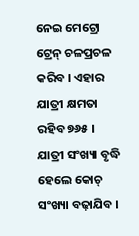ନେଇ ମେଟ୍ରୋ ଟ୍ରେନ୍ ଚଳପ୍ରଚଳ କରିବ । ଏହାର ଯାତ୍ରୀ କ୍ଷମତା ରହିବ ୭୬୫ । ଯାତ୍ରୀ ସଂଖ୍ୟା ବୃଦ୍ଧି ହେଲେ କୋଚ୍ ସଂଖ୍ୟା ବଢ଼ାଯିବ ।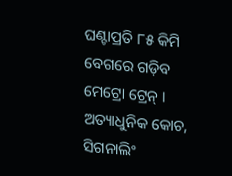ଘଣ୍ଟାପ୍ରତି ୮୫ କିମି ବେଗରେ ଗଡ଼ିବ ମେଟ୍ରୋ ଟ୍ରେନ୍ । ଅତ୍ୟାଧୁନିକ କୋଚ, ସିଗନାଲିଂ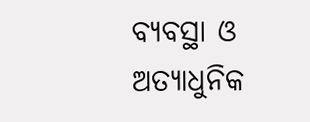ବ୍ୟବସ୍ଥା ଓ ଅତ୍ୟାଧୁନିକ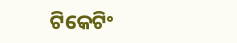ଟିକେଟିଂ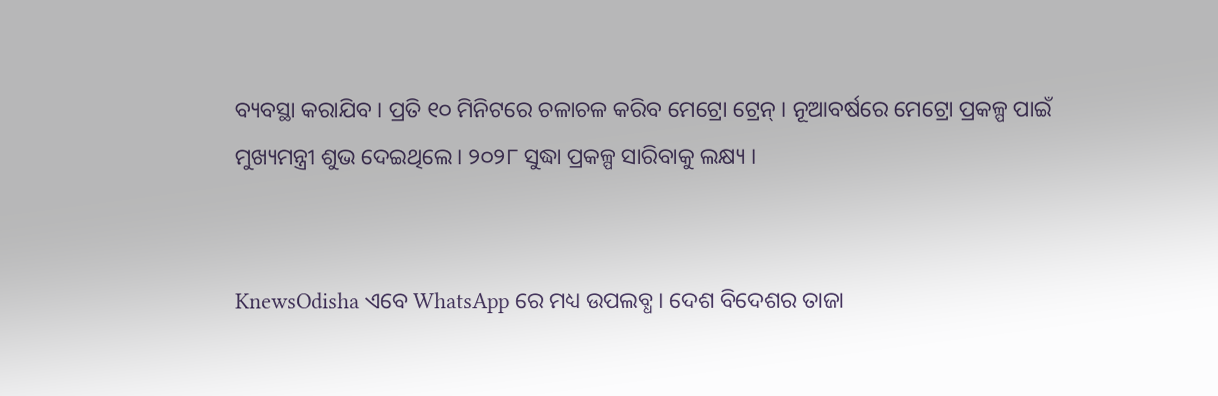ବ୍ୟବସ୍ଥା କରାଯିବ । ପ୍ରତି ୧୦ ମିନିଟରେ ଚଳାଚଳ କରିବ ମେଟ୍ରୋ ଟ୍ରେନ୍ । ନୂଆବର୍ଷରେ ମେଟ୍ରୋ ପ୍ରକଳ୍ପ ପାଇଁ ମୁଖ୍ୟମନ୍ତ୍ରୀ ଶୁଭ ଦେଇଥିଲେ। ୨୦୨୮ ସୁଦ୍ଧା ପ୍ରକଳ୍ପ ସାରିବାକୁ ଲକ୍ଷ୍ୟ ।


KnewsOdisha ଏବେ WhatsApp ରେ ମଧ୍ୟ ଉପଲବ୍ଧ । ଦେଶ ବିଦେଶର ତାଜା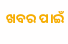ଖବର ପାଇଁ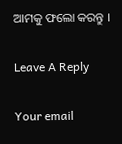ଆମକୁ ଫଲୋ କରନ୍ତୁ ।

Leave A Reply

Your email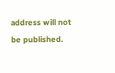address will not be published.